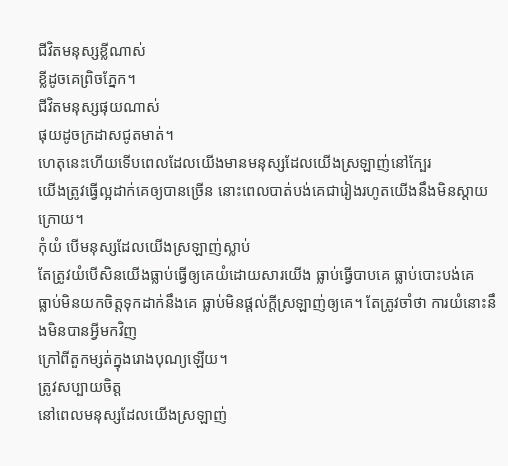ជីវិតមនុស្សខ្លីណាស់
ខ្លីដូចគេព្រិចភ្នែក។
ជីវិតមនុស្សផុយណាស់
ផុយដូចក្រដាសជូតមាត់។
ហេតុនេះហើយទើបពេលដែលយើងមានមនុស្សដែលយើងស្រឡាញ់នៅក្បែរ
យើងត្រូវធ្វើល្អដាក់គេឲ្យបានច្រើន នោះពេលបាត់បង់គេជារៀងរហូតយើងនឹងមិនស្ដាយក្រោយ។
កុំយំ បើមនុស្សដែលយើងស្រឡាញ់ស្លាប់
តែត្រូវយំបើសិនយើងធ្លាប់ធ្វើឲ្យគេយំដោយសារយើង ធ្លាប់ធ្វើបាបគេ ធ្លាប់បោះបង់គេ
ធ្លាប់មិនយកចិត្តទុកដាក់នឹងគេ ធ្លាប់មិនផ្ដល់ក្ដីស្រឡាញ់ឲ្យគេ។ តែត្រូវចាំថា ការយំនោះនឹងមិនបានអ្វីមកវិញ
ក្រៅពីតួកម្សត់ក្នុងរោងបុណ្យឡើយ។
ត្រូវសប្បាយចិត្ត
នៅពេលមនុស្សដែលយើងស្រឡាញ់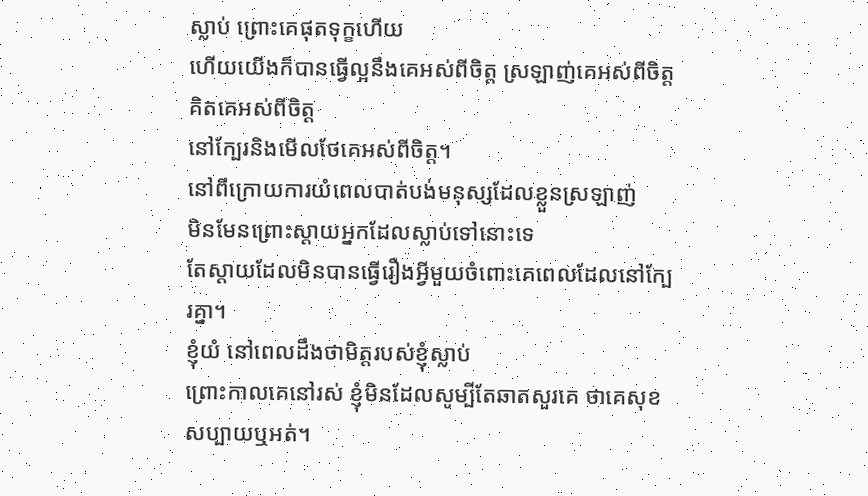ស្លាប់ ព្រោះគេផុតទុក្ខហើយ
ហើយយើងក៏បានធ្វើល្អនឹងគេអស់ពីចិត្ត ស្រឡាញ់គេអស់ពីចិត្ត គិតគេអស់ពីចិត្ត
នៅក្បែរនិងមើលថែគេអស់ពីចិត្ត។
នៅពីក្រោយការយំពេលបាត់បង់មនុស្សដែលខ្លួនស្រឡាញ់
មិនមែនព្រោះស្ដាយអ្នកដែលស្លាប់ទៅនោះទេ
តែស្ដាយដែលមិនបានធ្វើរឿងអ្វីមួយចំពោះគេពេលដែលនៅក្បែរគ្នា។
ខ្ញុំយំ នៅពេលដឹងថាមិត្តរបស់ខ្ញុំស្លាប់
ព្រោះកាលគេនៅរស់ ខ្ញុំមិនដែលសូម្បីតែឆាតសួរគេ ថាគេសុខសប្បាយឬអត់។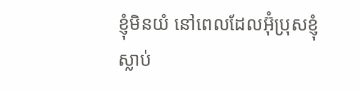ខ្ញុំមិនយំ នៅពេលដែលអ៊ុំប្រុសខ្ញុំស្លាប់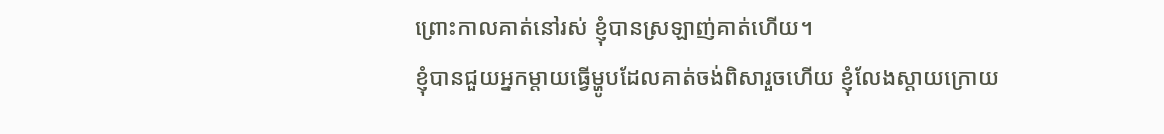ព្រោះកាលគាត់នៅរស់ ខ្ញុំបានស្រឡាញ់គាត់ហើយ។
ខ្ញុំបានជួយអ្នកម្ដាយធ្វើម្ហូបដែលគាត់ចង់ពិសារួចហើយ ខ្ញុំលែងស្ដាយក្រោយ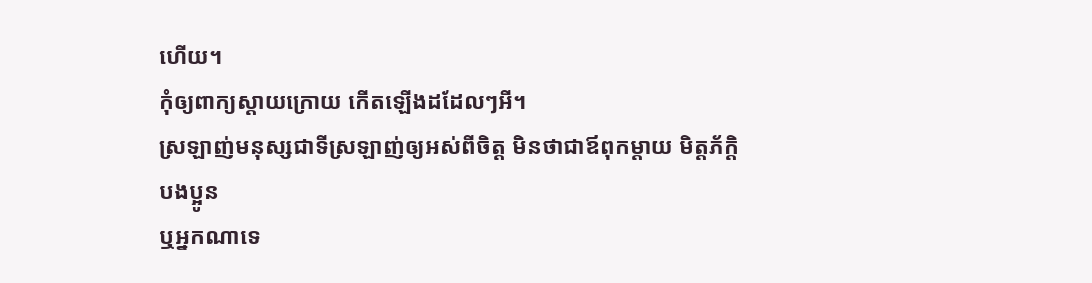ហើយ។
កុំឲ្យពាក្យស្ដាយក្រោយ កើតឡើងដដែលៗអី។
ស្រឡាញ់មនុស្សជាទីស្រឡាញ់ឲ្យអស់ពីចិត្ត មិនថាជាឪពុកម្ដាយ មិត្តភ័ក្ដិ បងប្អូន
ឬអ្នកណាទេ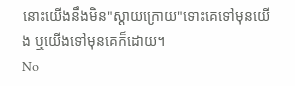នោះយើងនឹងមិន"ស្ដាយក្រោយ"ទោះគេទៅមុនយើង ឬយើងទៅមុនគេក៏ដោយ។
No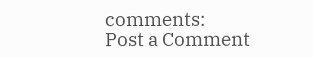comments:
Post a Comment